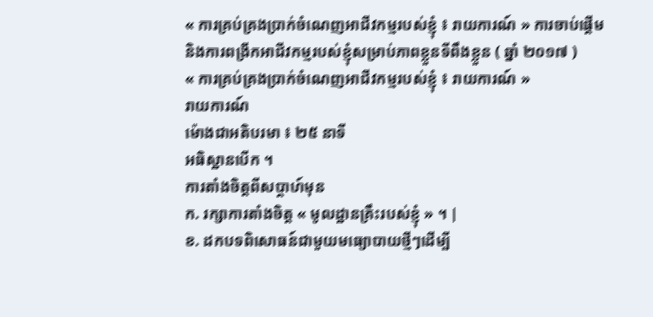« ការគ្រប់គ្រងប្រាក់ចំណេញអាជីវកម្មរបស់ខ្ញុំ ៖ រាយការណ៍ » ការចាប់ផ្ដើម និងការពង្រីកអាជីវកម្មរបស់ខ្ញុំសម្រាប់ភាពខ្លួនទីពឹងខ្លួន ( ឆ្នាំ ២០១៧ )
« ការគ្រប់គ្រងប្រាក់ចំណេញអាជីវកម្មរបស់ខ្ញុំ ៖ រាយការណ៍ »
រាយការណ៍
ម៉ោងជាអតិបរមា ៖ ២៥ នាទី
អធិស្ឋានបើក ។
ការតាំងចិត្តពីសប្តាហ៍មុន
ក. រក្សាការតាំងចិត្ត « មូលដ្ឋានគ្រឹះរបស់ខ្ញុំ » ។ |
ខ. ដកបទពិសោធន៍ជាមួយមធ្យោបាយថ្មីៗដើម្បី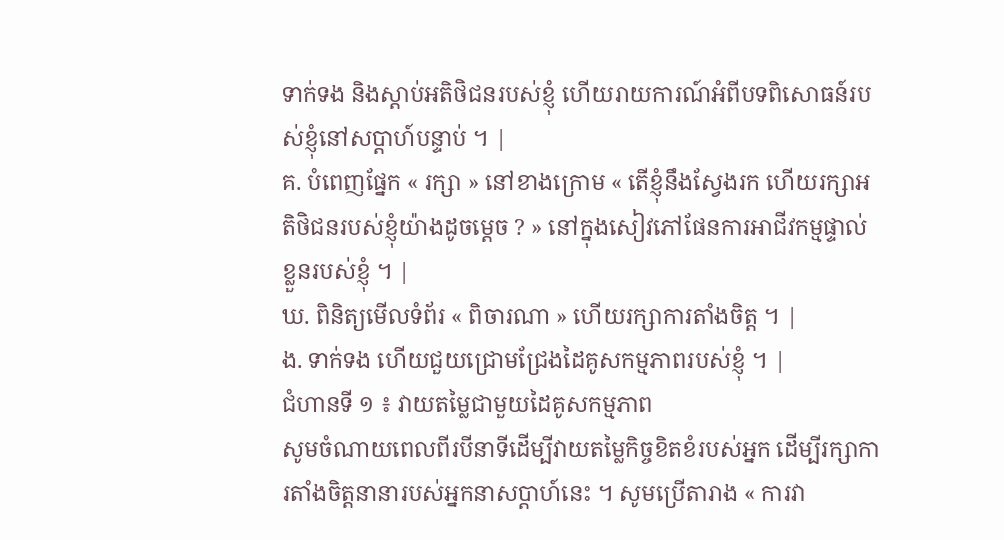ទាក់ទង និងស្តាប់អតិថិជនរបស់ខ្ញុំ ហើយរាយការណ៍អំពីបទពិសោធន៍របស់ខ្ញុំនៅសប្តាហ៍បន្ទាប់ ។ |
គ. បំពេញផ្នែក « រក្សា » នៅខាងក្រោម « តើខ្ញុំនឹងស្វែងរក ហើយរក្សាអតិថិជនរបស់ខ្ញុំយ៉ាងដូចម្ដេច ? » នៅក្នុងសៀវភៅផែនការអាជីវកម្មផ្ទាល់ខ្លួនរបស់ខ្ញុំ ។ |
ឃ. ពិនិត្យមើលទំព័រ « ពិចារណា » ហើយរក្សាការតាំងចិត្ត ។ |
ង. ទាក់ទង ហើយជួយជ្រោមជ្រែងដៃគូសកម្មភាពរបស់ខ្ញុំ ។ |
ជំហានទី ១ ៖ វាយតម្លៃជាមួយដៃគូសកម្មភាព
សូមចំណាយពេលពីរបីនាទីដើម្បីវាយតម្លៃកិច្ចខិតខំរបស់អ្នក ដើម្បីរក្សាការតាំងចិត្តនានារបស់អ្នកនាសប្តាហ៍នេះ ។ សូមប្រើតារាង « ការវា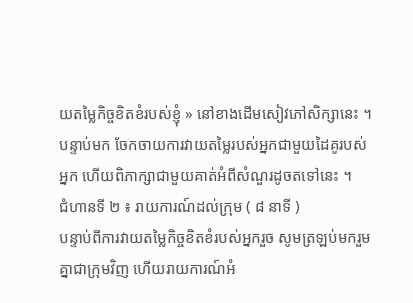យតម្លៃកិច្ចខិតខំរបស់ខ្ញុំ » នៅខាងដើមសៀវភៅសិក្សានេះ ។ បន្ទាប់មក ចែកចាយការវាយតម្លៃរបស់អ្នកជាមួយដៃគូរបស់អ្នក ហើយពិភាក្សាជាមួយគាត់អំពីសំណួរដូចតទៅនេះ ។
ជំហានទី ២ ៖ រាយការណ៍ដល់ក្រុម ( ៨ នាទី )
បន្ទាប់ពីការវាយតម្លៃកិច្ចខិតខំរបស់អ្នករួច សូមត្រឡប់មករួមគ្នាជាក្រុមវិញ ហើយរាយការណ៍អំ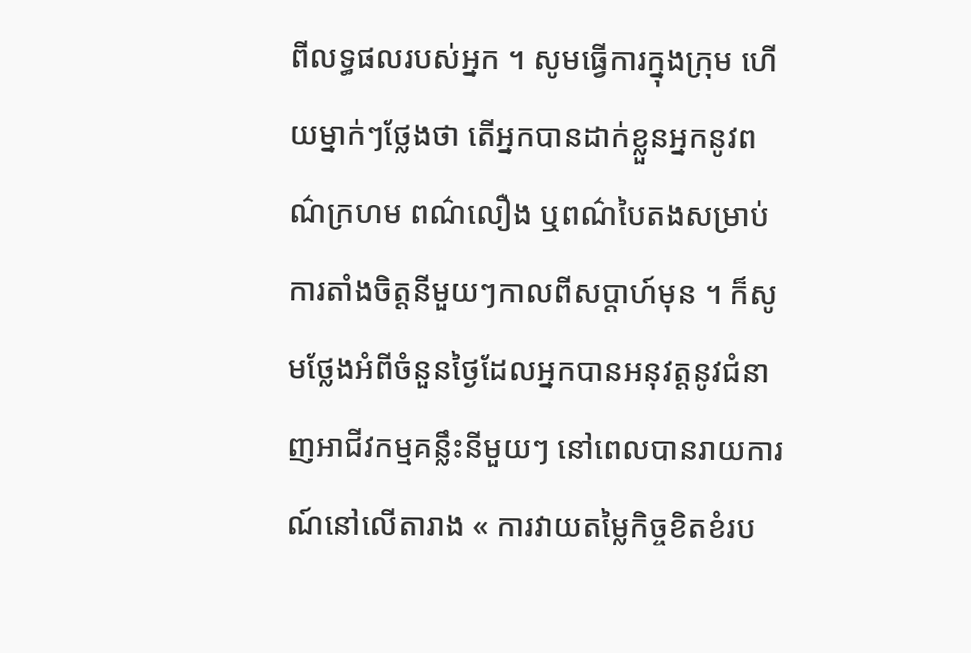ពីលទ្ធផលរបស់អ្នក ។ សូមធ្វើការក្នុងក្រុម ហើយម្នាក់ៗថ្លែងថា តើអ្នកបានដាក់ខ្លួនអ្នកនូវពណ៌ក្រហម ពណ៌លឿង ឬពណ៌បៃតងសម្រាប់ការតាំងចិត្តនីមួយៗកាលពីសប្តាហ៍មុន ។ ក៏សូមថ្លែងអំពីចំនួនថ្ងៃដែលអ្នកបានអនុវត្តនូវជំនាញអាជីវកម្មគន្លឹះនីមួយៗ នៅពេលបានរាយការណ៍នៅលើតារាង « ការវាយតម្លៃកិច្ចខិតខំរប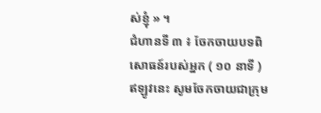ស់ខ្ញុំ » ។
ជំហានទី ៣ ៖ ចែកចាយបទពិសោធន៍របស់អ្នក ( ១០ នាទី )
ឥឡូវនេះ សូមចែកចាយជាក្រុម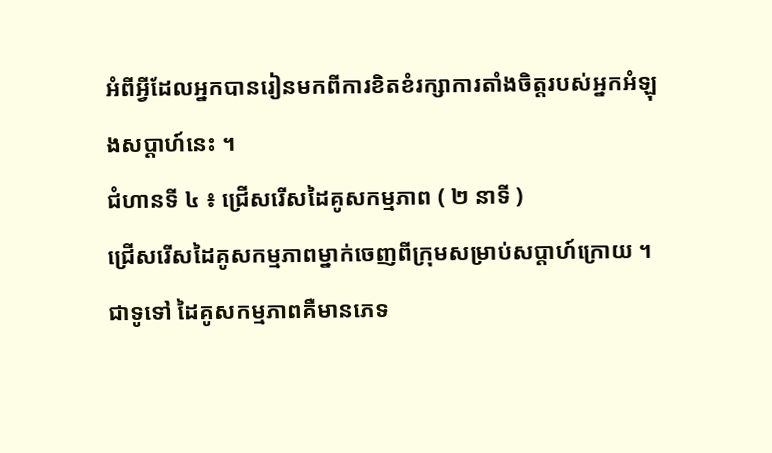អំពីអ្វីដែលអ្នកបានរៀនមកពីការខិតខំរក្សាការតាំងចិត្តរបស់អ្នកអំឡុងសប្ដាហ៍នេះ ។
ជំហានទី ៤ ៖ ជ្រើសរើសដៃគូសកម្មភាព ( ២ នាទី )
ជ្រើសរើសដៃគូសកម្មភាពម្នាក់ចេញពីក្រុមសម្រាប់សប្ដាហ៍ក្រោយ ។ ជាទូទៅ ដៃគូសកម្មភាពគឺមានភេទ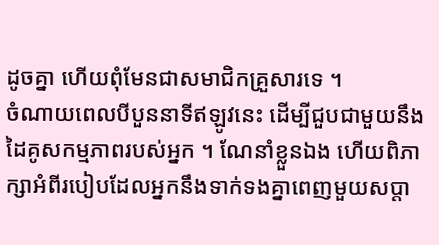ដូចគ្នា ហើយពុំមែនជាសមាជិកគ្រួសារទេ ។
ចំណាយពេលបីបួននាទីឥឡូវនេះ ដើម្បីជួបជាមួយនឹងដៃគូសកម្មភាពរបស់អ្នក ។ ណែនាំខ្លួនឯង ហើយពិភាក្សាអំពីរបៀបដែលអ្នកនឹងទាក់ទងគ្នាពេញមួយសប្ដា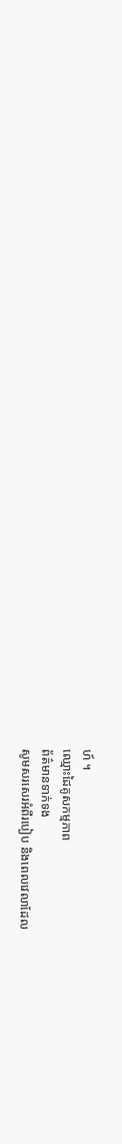ហ៍ ។
ឈ្មោះដៃគូសកម្មភាព
ព័ត៌មានទាក់ទង
សូមសរសេរអំពីរបៀប និងពេលវេលាដែល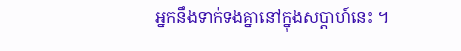អ្នកនឹងទាក់ទងគ្នានៅក្នុងសប្តាហ៍នេះ ។